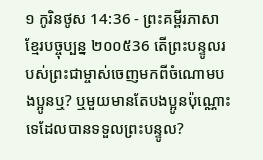១ កូរិនថូស 14:36 - ព្រះគម្ពីរភាសាខ្មែរបច្ចុប្បន្ន ២០០៥36 តើព្រះបន្ទូលរបស់ព្រះជាម្ចាស់ចេញមកពីចំណោមបងប្អូនឬ? ឬមួយមានតែបងប្អូនប៉ុណ្ណោះទេដែលបានទទួលព្រះបន្ទូល?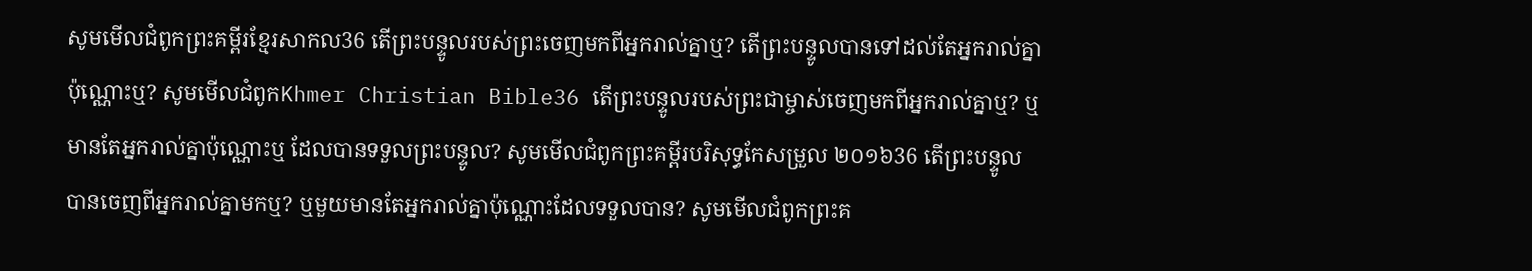សូមមើលជំពូកព្រះគម្ពីរខ្មែរសាកល36 តើព្រះបន្ទូលរបស់ព្រះចេញមកពីអ្នករាល់គ្នាឬ? តើព្រះបន្ទូលបានទៅដល់តែអ្នករាល់គ្នាប៉ុណ្ណោះឬ? សូមមើលជំពូកKhmer Christian Bible36 តើព្រះបន្ទូលរបស់ព្រះជាម្ចាស់ចេញមកពីអ្នករាល់គ្នាឬ? ឬមានតែអ្នករាល់គ្នាប៉ុណ្ណោះឬ ដែលបានទទួលព្រះបន្ទូល? សូមមើលជំពូកព្រះគម្ពីរបរិសុទ្ធកែសម្រួល ២០១៦36 តើព្រះបន្ទូលបានចេញពីអ្នករាល់គ្នាមកឬ? ឬមួយមានតែអ្នករាល់គ្នាប៉ុណ្ណោះដែលទទួលបាន? សូមមើលជំពូកព្រះគ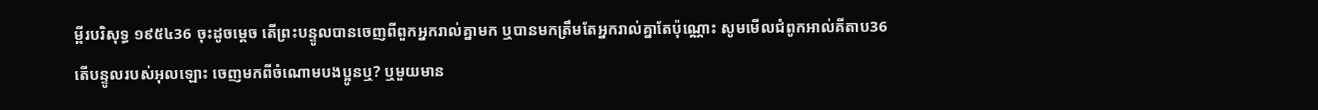ម្ពីរបរិសុទ្ធ ១៩៥៤36 ចុះដូចម្តេច តើព្រះបន្ទូលបានចេញពីពួកអ្នករាល់គ្នាមក ឬបានមកត្រឹមតែអ្នករាល់គ្នាតែប៉ុណ្ណោះ សូមមើលជំពូកអាល់គីតាប36 តើបន្ទូលរបស់អុលឡោះ ចេញមកពីចំណោមបងប្អូនឬ? ឬមួយមាន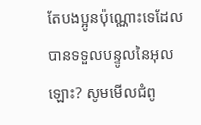តែបងប្អូនប៉ុណ្ណោះទេដែលបានទទួលបន្ទូលនៃអុលឡោះ? សូមមើលជំពូ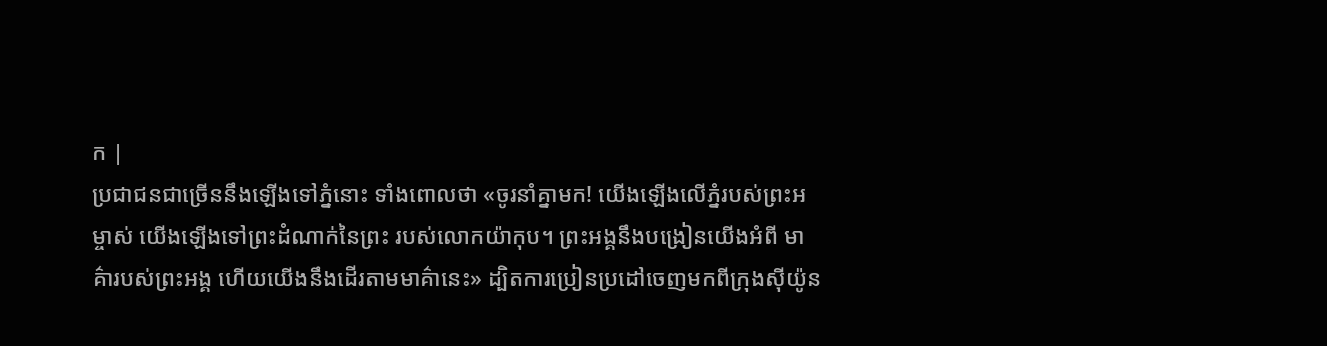ក |
ប្រជាជនជាច្រើននឹងឡើងទៅភ្នំនោះ ទាំងពោលថា «ចូរនាំគ្នាមក! យើងឡើងលើភ្នំរបស់ព្រះអម្ចាស់ យើងឡើងទៅព្រះដំណាក់នៃព្រះ របស់លោកយ៉ាកុប។ ព្រះអង្គនឹងបង្រៀនយើងអំពី មាគ៌ារបស់ព្រះអង្គ ហើយយើងនឹងដើរតាមមាគ៌ានេះ» ដ្បិតការប្រៀនប្រដៅចេញមកពីក្រុងស៊ីយ៉ូន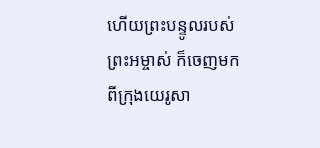ហើយព្រះបន្ទូលរបស់ព្រះអម្ចាស់ ក៏ចេញមកពីក្រុងយេរូសា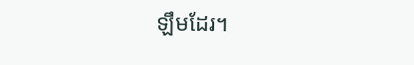ឡឹមដែរ។